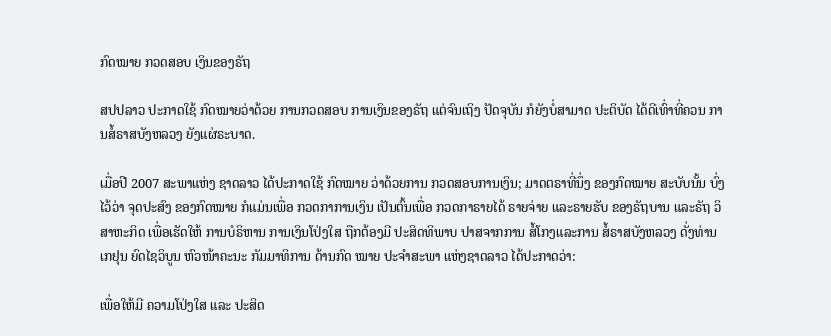ກົດໝາຍ ກວດສອບ ເງິນຂອງຣັຖ

ສປປລາວ ປະກາດໃຊ້ ກົດໝາຍວ່າດ້ວຍ ການກວດສອບ ການເງິນຂອງຣັຖ ແຕ່ຈົນເຖິງ ປັດຈຸບັນ ກໍຍັງບໍ່ສາມາດ ປະຕິບັດ ໄດ້ດີເທົ່າທີ່ຄວນ ການສໍ້ຣາສບັງຫລວງ ຍັງແຜ່ຣະບາດ.

ເມື່ອປີ 2007 ສະພາແຫ່ງ ຊາດລາວ ໄດ້ປະກາດໃຊ້ ກົດໝາຍ ວ່າດ້ວຍການ ກວດສອບການເງິນ; ມາດຕຣາທີ່ນຶ່ງ ຂອງກົດໝາຍ ສະບັບນັ້ນ ບົ່ງໄວ້ວ່າ ຈຸດປະສົງ ຂອງກົດໝາຍ ກໍແມ່ນເພື່ອ ກວດກາການເງິນ ເປັນຕົ້ນເພື່ອ ກວດກາຣາຍໄດ້ ຣາຍຈ່າຍ ແລະຣາຍຮັບ ຂອງຣັຖບານ ແລະຣັຖ ວິສາຫະກິດ ເພື່ອເຮັດໃຫ້ ການບໍຣິຫານ ການເງິນໂປ່ງໃສ ຖືກຕ້ອງມີ ປະສິດທິພາບ ປາສຈາກການ ສໍ້ໂກງແລະການ ສໍ້ຣາສບັງຫລວງ ດັ່ງທ່ານ ເກຢຸນ ຍົດໄຊວິບູນ ຫົວໜ້າຄະນະ ກັມມາທິການ ດ້ານກົດ ໝາຍ ປະຈຳສະພາ ແຫ່ງຊາດລາວ ໄດ້ປະກາດວ່າ:

ເພື່ອໃຫ້ມີ ຄວາມໂປ່ງໃສ ແລະ ປະສິດ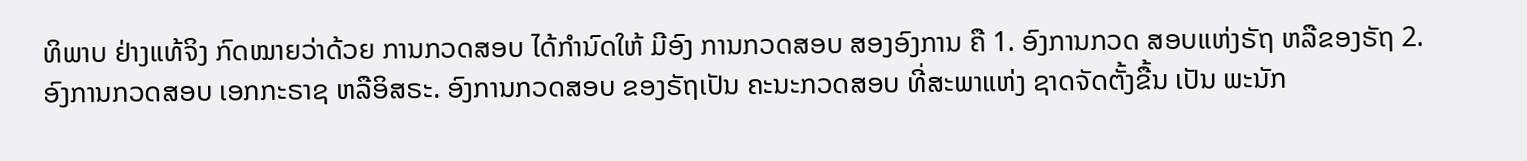ທິພາບ ຢ່າງແທ້ຈິງ ກົດໝາຍວ່າດ້ວຍ ການກວດສອບ ໄດ້ກຳນົດໃຫ້ ມີອົງ ການກວດສອບ ສອງອົງການ ຄື 1. ອົງການກວດ ສອບແຫ່ງຣັຖ ຫລືຂອງຣັຖ 2. ອົງການກວດສອບ ເອກກະຣາຊ ຫລືອິສຣະ. ອົງການກວດສອບ ຂອງຣັຖເປັນ ຄະນະກວດສອບ ທີ່ສະພາແຫ່ງ ຊາດຈັດຕັ້ງຂື້ນ ເປັນ ພະນັກ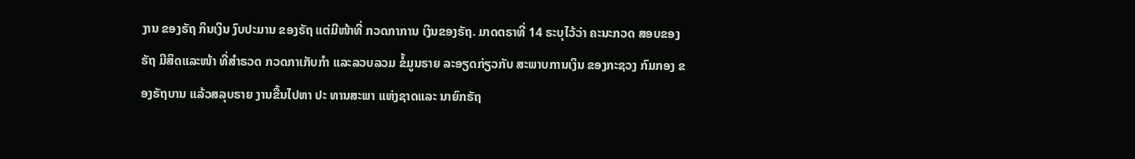ງານ ຂອງຣັຖ ກິນເງິນ ງົບປະມານ ຂອງຣັຖ ແຕ່ມີໜ້າທີ່ ກວດກາການ ເງິນຂອງຣັຖ. ມາດຕຣາທີ່ 14 ຣະບຸໄວ້ວ່າ ຄະນະກວດ ສອບຂອງຣັຖ ມີສິດແລະໜ້າ ທີ່ສຳຣວດ ກວດກາເກັບກຳ ແລະລວບລວມ ຂໍ້ມູນຣາຍ ລະອຽດກ່ຽວກັບ ສະພາບການເງິນ ຂອງກະຊວງ ກົມກອງ ຂອງຣັຖບານ ແລ້ວສລຸບຣາຍ ງານຂື້ນໄປຫາ ປະ ທານສະພາ ແຫ່ງຊາດແລະ ນາຍົກຣັຖ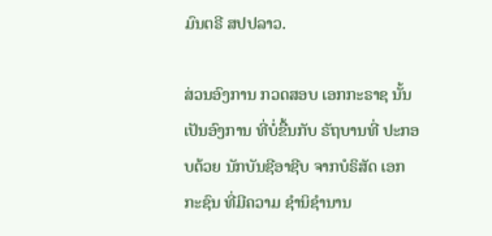ມົນຕຣີ ສປປລາວ.

ສ່ວນອົງການ ກວດສອບ ເອກກະຣາຊ ນັ້ນເປັນອົງການ ທີ່ບໍ່ຂື້ນກັບ ຣັຖບານທີ່ ປະກອບດ້ວຍ ນັກບັນຊີອາຊີບ ຈາກບໍຣິສັດ ເອກກະຊົນ ທີ່ມີຄວາມ ຊຳນິຊຳນານ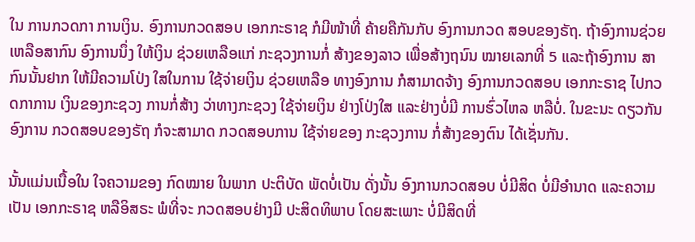ໃນ ການກວດກາ ການເງິນ. ອົງການກວດສອບ ເອກກະຣາຊ ກໍມີໜ້າທີ່ ຄ້າຍຄືກັນກັບ ອົງການກວດ ສອບຂອງຣັຖ. ຖ້າອົງການຊ່ວຍ ເຫລືອສາກົນ ອົງການນຶ່ງ ໃຫ້ເງິນ ຊ່ວຍເຫລືອແກ່ ກະຊວງການກໍ່ ສ້າງຂອງລາວ ເພື່ອສ້າງຖນົນ ໝາຍເລກທີ່ 5 ແລະຖ້າອົງການ ສາກົນນັ້ນຢາກ ໃຫ້ມີຄວາມໂປ່ງ ໃສໃນການ ໃຊ້ຈ່າຍເງິນ ຊ່ວຍເຫລືອ ທາງອົງການ ກໍສາມາດຈ້າງ ອົງການກວດສອບ ເອກກະຣາຊ ໄປກວດກາການ ເງິນຂອງກະຊວງ ການກໍ່ສ້າງ ວ່າທາງກະຊວງ ໃຊ້ຈ່າຍເງິນ ຢ່າງໂປ່ງໃສ ແລະຢ່າງບໍ່ມີ ການຮົ່ວໄຫລ ຫລືບໍ່. ໃນຂະນະ ດຽວກັນອົງການ ກວດສອບຂອງຣັຖ ກໍຈະສາມາດ ກວດສອບການ ໃຊ້ຈ່າຍຂອງ ກະຊວງການ ກໍ່ສ້າງຂອງຕົນ ໄດ້ເຊັ່ນກັນ.

ນັ້ນແມ່ນເນື້ອໃນ ໃຈຄວາມຂອງ ກົດໝາຍ ໃນພາກ ປະຕິບັດ ພັດບໍ່ເປັນ ດັ່ງນັ້ນ ອົງການກວດສອບ ບໍ່ມີສິດ ບໍ່ມີອຳນາດ ແລະຄວາມເປັນ ເອກກະຣາຊ ຫລືອິສຣະ ພໍທີ່ຈະ ກວດສອບຢ່າງມີ ປະສິດທິພາບ ໂດຍສະເພາະ ບໍ່ມີສິດທີ່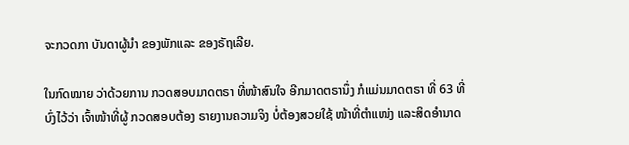ຈະກວດກາ ບັນດາຜູ້ນຳ ຂອງພັກແລະ ຂອງຣັຖເລີຍ.

ໃນກົດໝາຍ ວ່າດ້ວຍການ ກວດສອບມາດຕຣາ ທີ່ໜ້າສົນໃຈ ອີກມາດຕຣານຶ່ງ ກໍແມ່ນມາດຕຣາ ທີ່ 63 ທີ່ບົ່ງໄວ້ວ່າ ເຈົ້າໜ້າທີ່ຜູ້ ກວດສອບຕ້ອງ ຣາຍງານຄວາມຈິງ ບໍ່ຕ້ອງສວຍໃຊ້ ໜ້າທີ່ຕຳແໜ່ງ ແລະສິດອຳນາດ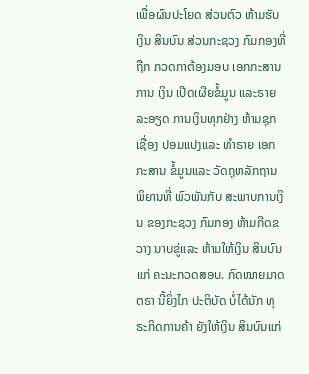ເພື່ອຜົນປະໂຍດ ສ່ວນຕົວ ຫ້າມຮັບເງິນ ສິນບົນ ສ່ວນກະຊວງ ກົມກອງທີ່ຖືກ ກວດກາຕ້ອງມອບ ເອກກະສານ ການ ເງິນ ເປີດເຜີຍຂໍ້ມູນ ແລະຣາຍລະອຽດ ການເງິນທຸກຢ່າງ ຫ້າມຊຸກເຊື່ອງ ປອມແປງແລະ ທຳຣາຍ ເອກກະສານ ຂໍ້ມູນແລະ ວັດຖຸຫລັກຖານ ພິຍານທີ່ ພົວພັນກັບ ສະພາບການເງິນ ຂອງກະຊວງ ກົມກອງ ຫ້າມກີດຂວາງ ນາບຂູ່ແລະ ຫ້າມໃຫ້ເງິນ ສິນບົນແກ່ ຄະນະກວດສອບ. ກົດໝາຍມາດຕຣາ ນີ້ຍິ່ງໄກ ປະຕິບັດ ບໍ່ໄດ້ນັກ ທຸຣະກິດການຄ້າ ຍັງໃຫ້ເງິນ ສິນບົນແກ່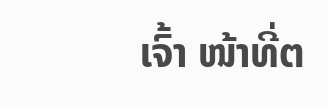ເຈົ້າ ໜ້າທີ່ຕ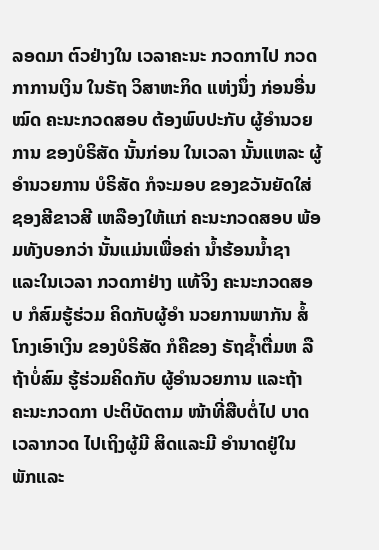ລອດມາ ຕົວຢ່າງໃນ ເວລາຄະນະ ກວດກາໄປ ກວດກາການເງິນ ໃນຣັຖ ວິສາຫະກິດ ແຫ່ງນຶ່ງ ກ່ອນອື່ນໝົດ ຄະນະກວດສອບ ຕ້ອງພົບປະກັບ ຜູ້ອຳນວຍການ ຂອງບໍຣິສັດ ນັ້ນກ່ອນ ໃນເວລາ ນັ້ນແຫລະ ຜູ້ອຳນວຍການ ບໍຣິສັດ ກໍຈະມອບ ຂອງຂວັນຍັດໃສ່ ຊອງສີຂາວສີ ເຫລືອງໃຫ້ແກ່ ຄະນະກວດສອບ ພ້ອມທັງບອກວ່າ ນັ້ນແມ່ນເພື່ອຄ່າ ນ້ຳຮ້ອນນ້ຳຊາ ແລະໃນເວລາ ກວດກາຢ່າງ ແທ້ຈິງ ຄະນະກວດສອບ ກໍສົມຮູ້ຮ່ວມ ຄິດກັບຜູ້ອຳ ນວຍການພາກັນ ສໍ້ໂກງເອົາເງິນ ຂອງບໍຣິສັດ ກໍຄືຂອງ ຣັຖຊ້ຳຕື່ມຫ ລືຖ້າບໍ່ສົມ ຮູ້ຮ່ວມຄິດກັບ ຜູ້ອຳນວຍການ ແລະຖ້າ ຄະນະກວດກາ ປະຕິບັດຕາມ ໜ້າທີ່ສືບຕໍ່ໄປ ບາດເວລາກວດ ໄປເຖິງຜູ້ມີ ສິດແລະມີ ອຳນາດຢູ່ໃນ ພັກແລະ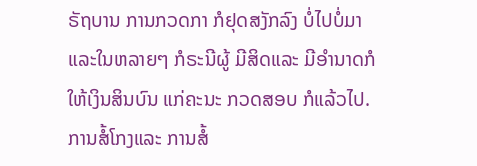ຣັຖບານ ການກວດກາ ກໍຢຸດສງັກລົງ ບໍ່ໄປບໍ່ມາ ແລະໃນຫລາຍໆ ກໍຣະນີຜູ້ ມີສິດແລະ ມີອຳນາດກໍ ໃຫ້ເງິນສິນບົນ ແກ່ຄະນະ ກວດສອບ ກໍແລ້ວໄປ. ການສໍ້ໂກງແລະ ການສໍ້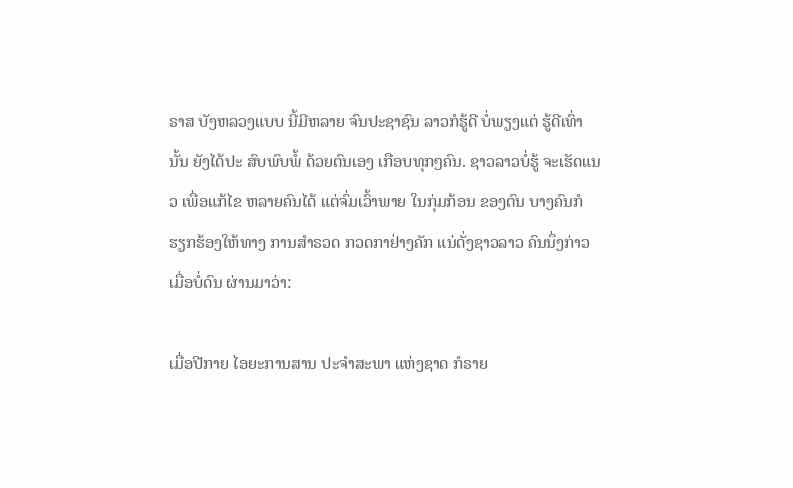ຣາສ ບັງຫລວງແບບ ນີ້ມີຫລາຍ ຈົນປະຊາຊົນ ລາວກໍຮູ້ດີ ບໍ່ພຽງແຕ່ ຮູ້ດີເທົ່ານັ້ນ ຍັງໄດ້ປະ ສົບພົບພໍ້ ດ້ວຍຕົນເອງ ເກືອບທຸກໆຄົນ. ຊາວລາວບໍ່ຮູ້ ຈະເຮັດແນວ ເພື່ອແກ້ໄຂ ຫລາຍຄົນໄດ້ ແຕ່ຈົ່ມເວົ້າພາຍ ໃນກຸ່ມກ້ອນ ຂອງຕົນ ບາງຄົນກໍ ຮຽກຮ້ອງໃຫ້ທາງ ການສຳຣວດ ກວດກາຢ່າງຄັກ ແນ່ດັ່ງຊາວລາວ ຄົນນຶ່ງກ່າວ ເມື່ອບໍ່ດົນ ຜ່ານມາວ່າ:

ເມື່ອປີກາຍ ໄອຍະການສານ ປະຈຳສະພາ ແຫ່ງຊາດ ກໍຣາຍ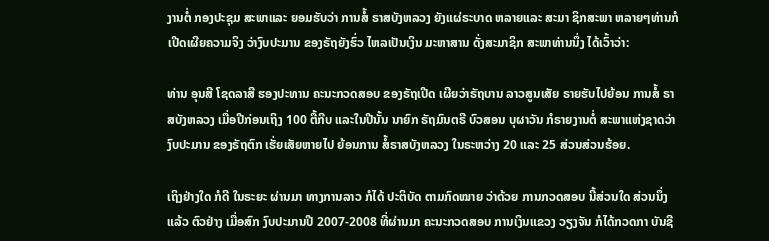ງານຕໍ່ ກອງປະຊຸມ ສະພາແລະ ຍອມຮັບວ່າ ການສໍ້ ຣາສບັງຫລວງ ຍັງແຜ່ຣະບາດ ຫລາຍແລະ ສະມາ ຊິກສະພາ ຫລາຍໆທ່ານກໍ ເປີດເຜີຍຄວາມຈິງ ວ່າງົບປະມານ ຂອງຣັຖຍັງຮົ່ວ ໄຫລເປັນເງິນ ມະຫາສານ ດັ່ງສະມາຊິກ ສະພາທ່ານນຶ່ງ ໄດ້ເວົ້າວ່າ:

ທ່ານ ອຸນສີ ໂຊດລາສີ ຮອງປະທານ ຄະນະກວດສອບ ຂອງຣັຖເປີດ ເຜີຍວ່າຣັຖບານ ລາວສູນເສັຍ ຣາຍຮັບໄປຍ້ອນ ການສໍ້ ຣາສບັງຫລວງ ເມື່ອປີກ່ອນເຖິງ 100 ຕື້ກີບ ແລະໃນປີນັ້ນ ນາຍົກ ຣັຖມົນຕຣີ ບົວສອນ ບຸຜາວັນ ກໍຣາຍງານຕໍ່ ສະພາແຫ່ງຊາດວ່າ ງົບປະມານ ຂອງຣັຖຕົກ ເຮັ່ຍເສັຍຫາຍໄປ ຍ້ອນການ ສໍ້ຣາສບັງຫລວງ ໃນຣະຫວ່າງ 20 ແລະ 25 ສ່ວນສ່ວນຮ້ອຍ.

ເຖິງຢ່າງໃດ ກໍດີ ໃນຣະຍະ ຜ່ານມາ ທາງການລາວ ກໍໄດ້ ປະຕິບັດ ຕາມກົດໝາຍ ວ່າດ້ວຍ ການກວດສອບ ນີ້ສ່ວນໃດ ສ່ວນນຶ່ງແລ້ວ ຕົວຢ່າງ ເມື່ອສົກ ງົບປະມານປີ 2007-2008 ທີ່ຜ່ານມາ ຄະນະກວດສອບ ການເງິນແຂວງ ວຽງຈັນ ກໍໄດ້ກວດກາ ບັນຊີ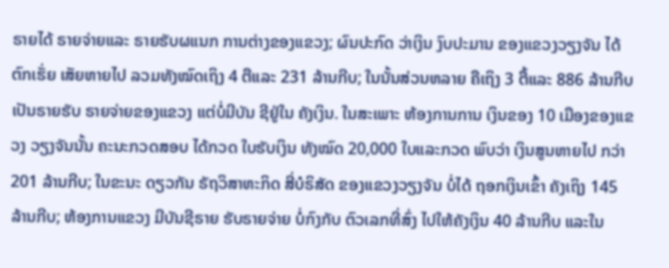ຣາຍໄດ້ ຣາຍຈ່າຍແລະ ຣາຍຮັບຜແນກ ການຕ່າງຂອງແຂວງ; ຜົນປະກົດ ວ່າເງິນ ງົບປະມານ ຂອງແຂວງວຽງຈັນ ໄດ້ຕົກເຮັ່ຍ ເສັຍຫາຍໄປ ລວມທັງໝົດເຖິງ 4 ຕືແລະ 231 ລ້ານກີບ; ໃນນັ້ນສ່ວນຫລາຍ ຄືເຖິງ 3 ຕື້ແລະ 886 ລ້ານກີບ ເປັນຣາຍຮັບ ຣາຍຈ່າຍຂອງແຂວງ ແຕ່ບໍ່ມີບັນ ຊີຢູ່ໃນ ຄັງເງິນ. ໃນສະເພາະ ຫ້ອງການການ ເງິນຂອງ 10 ເມືອງຂອງແຂວງ ວຽງຈັນນັ້ນ ຄະນະກວດສອບ ໄດ້ກວດ ໃບຮັບເງິນ ທັງໝົດ 20,000 ໃບແລະກວດ ພົບວ່າ ເງິນສູນຫາຍໄປ ກວ່າ 201 ລ້ານກີບ; ໃນຂະນະ ດຽວກັນ ຣັຖວິສາຫະກິດ ສີ່ບໍຣິສັດ ຂອງແຂວງວຽງຈັນ ບໍ່ໄດ້ ຖອກເງິນເຂົ້າ ຄັງເຖິງ 145 ລ້ານກີບ; ຫ້ອງການແຂວງ ມີບັນຊີຣາຍ ຮັບຣາຍຈ່າຍ ບໍ່ກົງກັບ ຕົວເລກທີ່ສົ່ງ ໄປໃຫ້ຄັງເງິນ 40 ລ້ານກີບ ແລະໃນ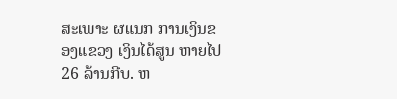ສະເພາະ ຜແນກ ການເງິນຂອງແຂວງ ເງິນໄດ້ສູນ ຫາຍໄປ 26 ລ້ານກີບ. ຫ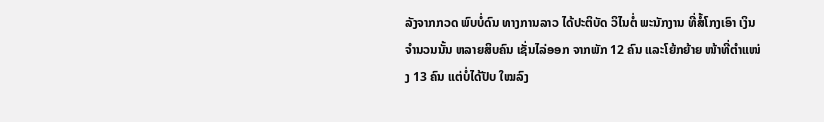ລັງຈາກກວດ ພົບບໍ່ດົນ ທາງການລາວ ໄດ້ປະຕິບັດ ວິໄນຕໍ່ ພະນັກງານ ທີ່ສໍ້ໂກງເອົາ ເງິນຈຳນວນນັ້ນ ຫລາຍສິບຄົນ ເຊັ່ນໄລ່ອອກ ຈາກພັກ 12 ຄົນ ແລະໂຍ້ກຍ້າຍ ໜ້າທີ່ຕຳແໜ່ງ 13 ຄົນ ແຕ່ບໍ່ໄດ້ປັບ ໃໝລົງ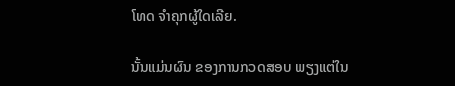ໂທດ ຈຳຄຸກຜູ້ໃດເລີຍ.

ນັ້ນແມ່ນຜົນ ຂອງການກວດສອບ ພຽງແຕ່ໃນ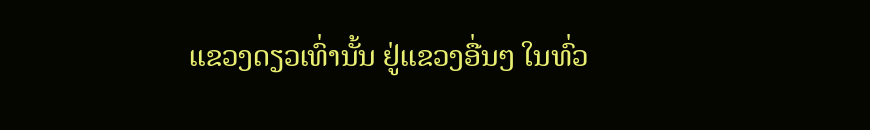ແຂວງດຽວເທົ່ານັ້ນ ຢູ່ແຂວງອື່ນໆ ໃນທົ່ວ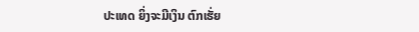ປະເທດ ຍິ່ງຈະມີເງິນ ຕົກເຮັ່ຍ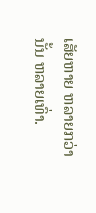ເສັຍຫາຍ ຫລາຍກວ່ານັ້ນ ຫລາຍເທົ່າ.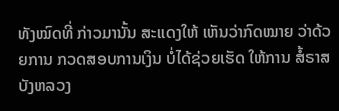ທັງໝົດທີ່ ກ່າວມານັ້ນ ສະແດງໃຫ້ ເຫັນວ່າກົດໝາຍ ວ່າດ້ວຍການ ກວດສອບການເງິນ ບໍ່ໄດ້ຊ່ວຍເຮັດ ໃຫ້ການ ສໍ້ຣາສບັງຫລວງ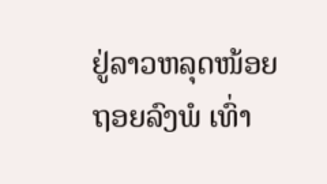ຢູ່ລາວຫລຸດໜ້ອຍ ຖອຍລົງພໍ ເທົ່າ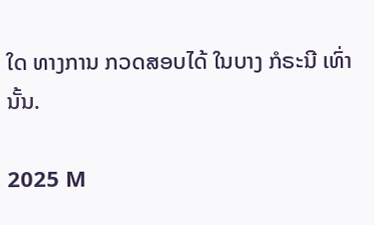ໃດ ທາງການ ກວດສອບໄດ້ ໃນບາງ ກໍຣະນີ ເທົ່ານັ້ນ.

2025 M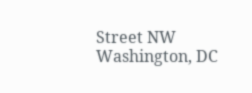Street NW
Washington, DC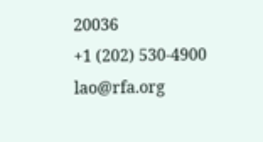20036
+1 (202) 530-4900
lao@rfa.org